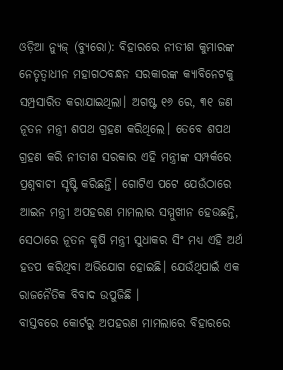ଓଡ଼ିଆ ନ୍ୟୁଜ୍ (ବ୍ୟୁରୋ): ବିହାରରେ ନୀତୀଶ କୁମାରଙ୍କ ନେତୃତ୍ୱାଧୀନ ମହାଗଠବନ୍ଧନ ସରକାରଙ୍କ କ୍ୟାବିନେଟକୁ ସମ୍ପ୍ରସାରିତ କରାଯାଇଥିଲା। ଅଗଷ୍ଟ ୧୬ ରେ, ୩୧ ଜଣ ନୂତନ ମନ୍ତ୍ରୀ ଶପଥ ଗ୍ରହଣ କରିଥିଲେ। ତେବେ ଶପଥ ଗ୍ରହଣ କରି ନୀତୀଶ ସରକାର ଏହି ମନ୍ତ୍ରୀଙ୍କ ସମ୍ପର୍କରେ ପ୍ରଶ୍ନବାଚୀ ସୃଷ୍ଟି କରିଛନ୍ତି। ଗୋଟିଏ ପଟେ ଯେଉଁଠାରେ ଆଇନ ମନ୍ତ୍ରୀ ଅପହରଣ ମାମଲାର ସମ୍ମୁଖୀନ ହେଉଛନ୍ତି, ସେଠାରେ ନୂତନ କୃଷି ମନ୍ତ୍ରୀ ସୁଧାକର ସିଂ ମଧ୍ୟ ଏହି ଅର୍ଥ ହଡପ କରିଥିବା ଅଭିଯୋଗ ହୋଇଛି। ଯେଉଁଥିପାଇଁ ଏକ ରାଜନୈତିକ ବିବାଦ ଉପୁଜିଛି ।
ବାସ୍ତବରେ କୋର୍ଟରୁ ଅପହରଣ ମାମଲାରେ ବିହାରରେ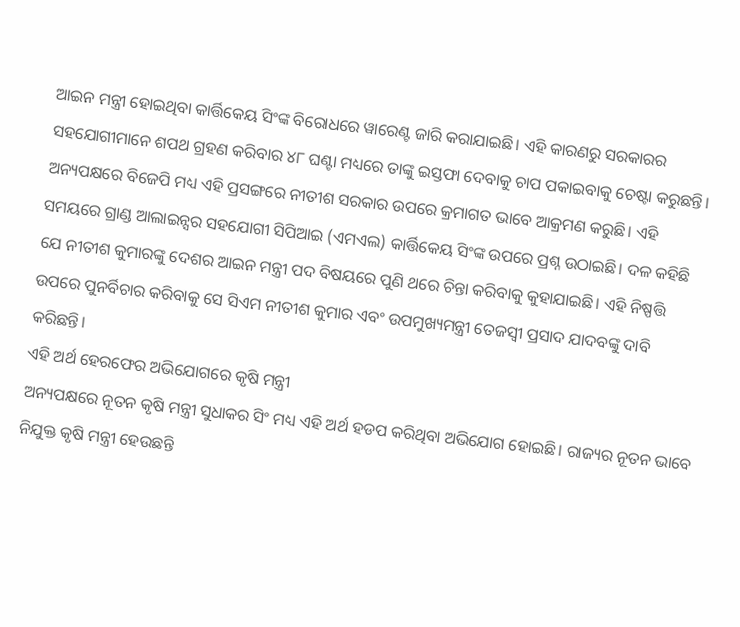ଆଇନ ମନ୍ତ୍ରୀ ହୋଇଥିବା କାର୍ତ୍ତିକେୟ ସିଂଙ୍କ ବିରୋଧରେ ୱାରେଣ୍ଟ ଜାରି କରାଯାଇଛି। ଏହି କାରଣରୁ ସରକାରର ସହଯୋଗୀମାନେ ଶପଥ ଗ୍ରହଣ କରିବାର ୪୮ ଘଣ୍ଟା ମଧ୍ୟରେ ତାଙ୍କୁ ଇସ୍ତଫା ଦେବାକୁ ଚାପ ପକାଇବାକୁ ଚେଷ୍ଟା କରୁଛନ୍ତି।
ଅନ୍ୟପକ୍ଷରେ ବିଜେପି ମଧ୍ୟ ଏହି ପ୍ରସଙ୍ଗରେ ନୀତୀଶ ସରକାର ଉପରେ କ୍ରମାଗତ ଭାବେ ଆକ୍ରମଣ କରୁଛି। ଏହି ସମୟରେ ଗ୍ରାଣ୍ଡ ଆଲାଇନ୍ସର ସହଯୋଗୀ ସିପିଆଇ (ଏମଏଲ) କାର୍ତ୍ତିକେୟ ସିଂଙ୍କ ଉପରେ ପ୍ରଶ୍ନ ଉଠାଇଛି। ଦଳ କହିଛି ଯେ ନୀତୀଶ କୁମାରଙ୍କୁ ଦେଶର ଆଇନ ମନ୍ତ୍ରୀ ପଦ ବିଷୟରେ ପୁଣି ଥରେ ଚିନ୍ତା କରିବାକୁ କୁହାଯାଇଛି। ଏହି ନିଷ୍ପତ୍ତି ଉପରେ ପୁନର୍ବିଚାର କରିବାକୁ ସେ ସିଏମ ନୀତୀଶ କୁମାର ଏବଂ ଉପମୁଖ୍ୟମନ୍ତ୍ରୀ ତେଜସ୍ୱୀ ପ୍ରସାଦ ଯାଦବଙ୍କୁ ଦାବି କରିଛନ୍ତି।
ଏହି ଅର୍ଥ ହେରଫେର ଅଭିଯୋଗରେ କୃଷି ମନ୍ତ୍ରୀ
ଅନ୍ୟପକ୍ଷରେ ନୂତନ କୃଷି ମନ୍ତ୍ରୀ ସୁଧାକର ସିଂ ମଧ୍ୟ ଏହି ଅର୍ଥ ହଡପ କରିଥିବା ଅଭିଯୋଗ ହୋଇଛି। ରାଜ୍ୟର ନୂତନ ଭାବେ ନିଯୁକ୍ତ କୃଷି ମନ୍ତ୍ରୀ ହେଉଛନ୍ତି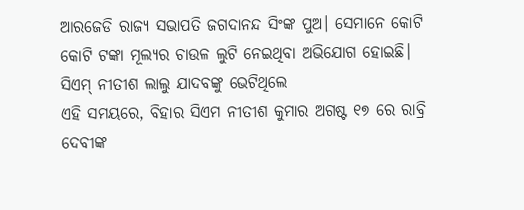ଆରଜେଡି ରାଜ୍ୟ ସଭାପତି ଜଗଦାନନ୍ଦ ସିଂଙ୍କ ପୁଅ। ସେମାନେ କୋଟି କୋଟି ଟଙ୍କା ମୂଲ୍ୟର ଚାଉଳ ଲୁଟି ନେଇଥିବା ଅଭିଯୋଗ ହୋଇଛି।
ସିଏମ୍ ନୀତୀଶ ଲାଲୁ ଯାଦବଙ୍କୁ ଭେଟିଥିଲେ
ଏହି ସମୟରେ, ବିହାର ସିଏମ ନୀତୀଶ କୁମାର ଅଗଷ୍ଟ ୧୭ ରେ ରାବ୍ରି ଦେବୀଙ୍କ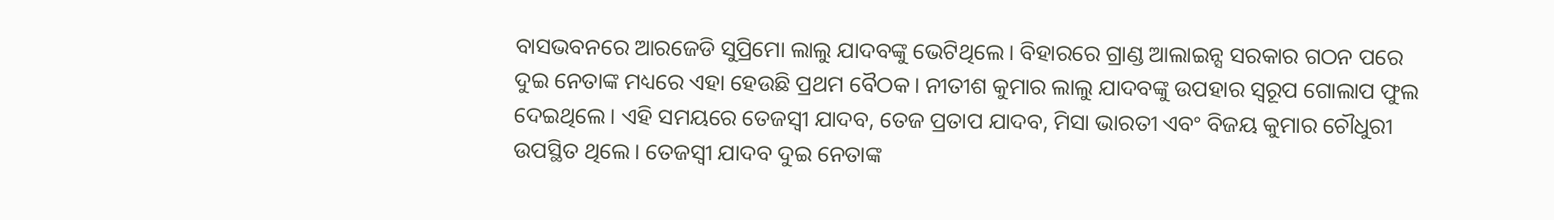ବାସଭବନରେ ଆରଜେଡି ସୁପ୍ରିମୋ ଲାଲୁ ଯାଦବଙ୍କୁ ଭେଟିଥିଲେ। ବିହାରରେ ଗ୍ରାଣ୍ଡ ଆଲାଇନ୍ସ ସରକାର ଗଠନ ପରେ ଦୁଇ ନେତାଙ୍କ ମଧ୍ୟରେ ଏହା ହେଉଛି ପ୍ରଥମ ବୈଠକ। ନୀତୀଶ କୁମାର ଲାଲୁ ଯାଦବଙ୍କୁ ଉପହାର ସ୍ୱରୂପ ଗୋଲାପ ଫୁଲ ଦେଇଥିଲେ। ଏହି ସମୟରେ ତେଜସ୍ୱୀ ଯାଦବ, ତେଜ ପ୍ରତାପ ଯାଦବ, ମିସା ଭାରତୀ ଏବଂ ବିଜୟ କୁମାର ଚୌଧୁରୀ ଉପସ୍ଥିତ ଥିଲେ। ତେଜସ୍ୱୀ ଯାଦବ ଦୁଇ ନେତାଙ୍କ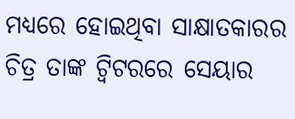ମଧ୍ୟରେ ହୋଇଥିବା ସାକ୍ଷାତକାରର ଚିତ୍ର ତାଙ୍କ ଟ୍ୱିଟରରେ ସେୟାର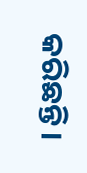କରିଛନ୍ତି।